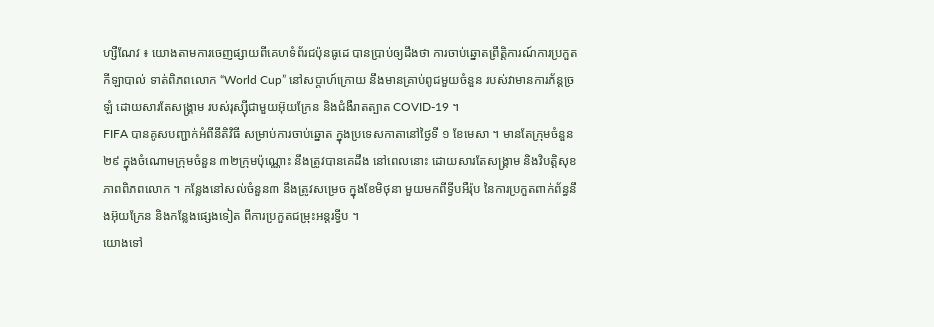ហ្សឺណែវ ៖ យោងតាមការចេញផ្សាយពីគេហទំព័រជប៉ុនធូដេ បានប្រាប់ឲ្យដឹងថា ការចាប់ឆ្នោតព្រឹត្តិការណ៍ការប្រកួតកីឡាបាល់ ទាត់ពិភពលោក “World Cup” នៅសប្តាហ៍ក្រោយ នឹងមានគ្រាប់ពូជមួយចំនួន របស់វាមានការភ័ន្តច្រឡំ ដោយសារតែសង្រ្គាម របស់រុស្ស៊ីជាមួយអ៊ុយក្រែន និងជំងឺរាតត្បាត COVID-19 ។
FIFA បានគូសបញ្ជាក់អំពីនីតិវិធី សម្រាប់ការចាប់ឆ្នោត ក្នុងប្រទេសកាតានៅថ្ងៃទី ១ ខែមេសា ។ មានតែក្រុមចំនួន ២៩ ក្នុងចំណោមក្រុមចំនួន ៣២ក្រុមប៉ុណ្ណោះ នឹងត្រូវបានគេដឹង នៅពេលនោះ ដោយសារតែសង្គ្រាម និងវិបត្តិសុខភាពពិភពលោក ។ កន្លែងនៅសល់ចំនួន៣ នឹងត្រូវសម្រេច ក្នុងខែមិថុនា មួយមកពីទ្វីបអឺរ៉ុប នៃការប្រកួតពាក់ព័ន្ធនឹងអ៊ុយក្រែន និងកន្លែងផ្សេងទៀត ពីការប្រកួតជម្រុះអន្តរទ្វីប ។
យោងទៅ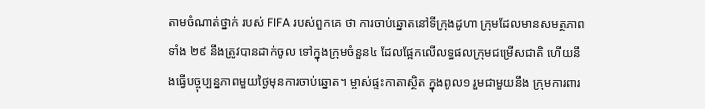តាមចំណាត់ថ្នាក់ របស់ FIFA របស់ពួកគេ ថា ការចាប់ឆ្នោតនៅទីក្រុងដូហា ក្រុមដែលមានសមត្ថភាព ទាំង ២៩ នឹងត្រូវបានដាក់ចូល ទៅក្នុងក្រុមចំនួន៤ ដែលផ្អែកលើលទ្ធផលក្រុមជម្រើសជាតិ ហើយនឹងធ្វើបច្ចុប្បន្នភាពមួយថ្ងៃមុនការចាប់ឆ្នោត។ ម្ចាស់ផ្ទះកាតាស្ថិត ក្នុងពូល១ រួមជាមួយនឹង ក្រុមការពារ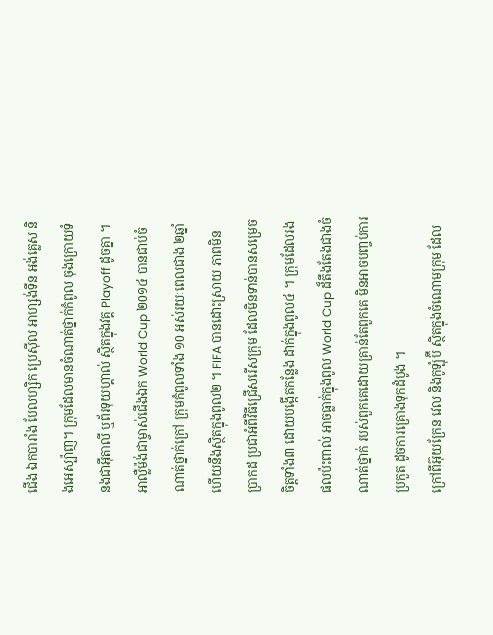ជើង ឯកបារាំង បែលហ្សិក ប្រេស៊ីល អាហ្សង់ទីន អង់គ្លេស និងអេស្ប៉ាញ។ ក្រុមដែលមានចំណាត់ថ្នាក់កំពូល ចុងក្រោយទំនងជាអ៊ីតាលី ឬព័រទុយហ្គាល់ ស្ថិតក្នុងវគ្គ Playoff ដូចគ្នា ។
អាល្លឺម៉ង់ជាម្ចាស់ជើងឯក World Cup ២0១៤ បានជាប់ចំណាត់ថ្នាក់ក្រៅ ក្រុមកំពូលទាំង ១0 អស់រយៈពេលជាង ២ឆ្នាំ ហើយនឹងស្ថិតក្នុងពូល២ ។ FIFA បានដោះស្រាយ ភាពមិនប្រាកដ ប្រជាអំពីវិធីជ្រើសរើសក្រុម ដែលមិនទាន់បានសម្រេចចិត្តទាំង៣ ដោយបង្កើតកន្លែង ដាក់ក្នុងពូល៤ ។ ក្រុមដែលរង ផលប៉ះពាល់ អាចធ្លាក់ក្នុងពូល World Cup ដ៏តឹងតែងជាងចំណាត់ថ្នាក់ របស់ពួកគេដោយគ្រាន់តែពួកគេ មិនអាចបញ្ចប់ការប្រកួត ដូចការគ្រោងទុកដំបូង ។
ក្រៅពីអ៊ុយក្រែន វេល និងកូឡុំប៊ី ស្ថិតក្នុងចំណោមក្រុម ដែល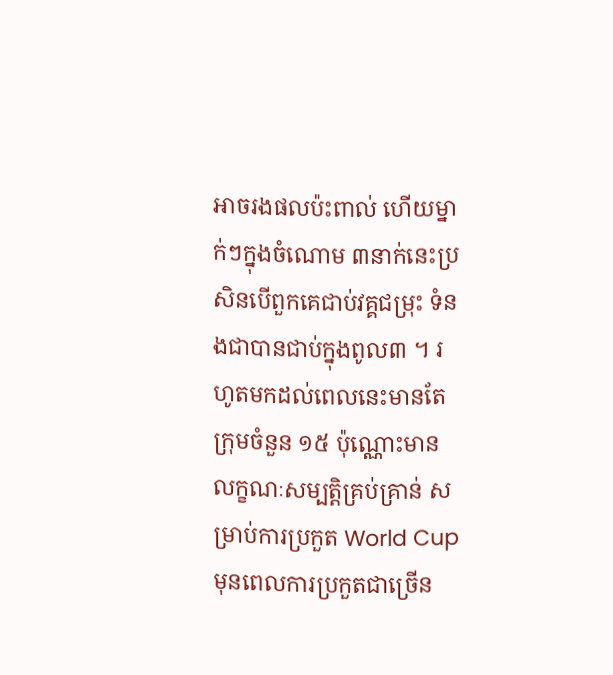អាចរងផលប៉ះពាល់ ហើយម្នាក់ៗក្នុងចំណោម ៣នាក់នេះប្រសិនបើពួកគេជាប់វគ្គជម្រុះ ទំនងជាបានជាប់ក្នុងពូល៣ ។ រហូតមកដល់ពេលនេះមានតែក្រុមចំនួន ១៥ ប៉ុណ្ណោះមានលក្ខណៈសម្បត្តិគ្រប់គ្រាន់ សម្រាប់ការប្រកួត World Cup មុនពេលការប្រកួតជាច្រើន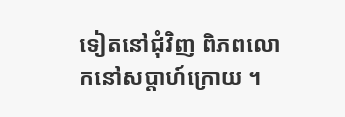ទៀតនៅជុំវិញ ពិភពលោកនៅសប្តាហ៍ក្រោយ ។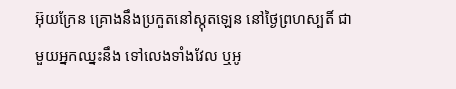អ៊ុយក្រែន គ្រោងនឹងប្រកួតនៅស្កុតឡេន នៅថ្ងៃព្រហស្បតិ៍ ជាមួយអ្នកឈ្នះនឹង ទៅលេងទាំងវែល ឬអូ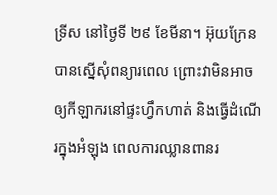ទ្រីស នៅថ្ងៃទី ២៩ ខែមីនា។ អ៊ុយក្រែនបានស្នើសុំពន្យារពេល ព្រោះវាមិនអាចឲ្យកីឡាករនៅផ្ទះហ្វឹកហាត់ និងធ្វើដំណើរក្នុងអំឡុង ពេលការឈ្លានពានរ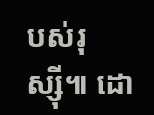បស់រុស្ស៊ី៕ ដោ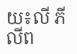យ៖លី ភីលីព